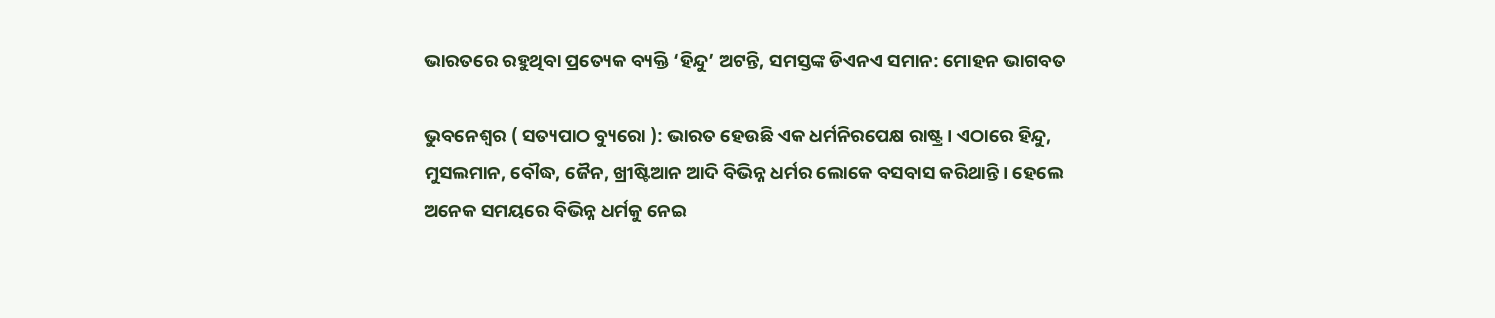ଭାରତରେ ରହୁଥିବା ପ୍ରତ୍ୟେକ ବ୍ୟକ୍ତି ‘ହିନ୍ଦୁ’ ଅଟନ୍ତି, ସମସ୍ତଙ୍କ ଡିଏନଏ ସମାନ: ମୋହନ ଭାଗବତ

ଭୁବନେଶ୍ୱର ( ସତ୍ୟପାଠ ବ୍ୟୁରୋ ): ଭାରତ ହେଉଛି ଏକ ଧର୍ମନିରପେକ୍ଷ ରାଷ୍ଟ୍ର । ଏଠାରେ ହିନ୍ଦୁ, ମୁସଲମାନ, ବୌଦ୍ଧ, ଜୈନ, ଖ୍ରୀଷ୍ଟିଆନ ଆଦି ବିଭିନ୍ନ ଧର୍ମର ଲୋକେ ବସବାସ କରିଥାନ୍ତି । ହେଲେ ଅନେକ ସମୟରେ ବିଭିନ୍ନ ଧର୍ମକୁ ନେଇ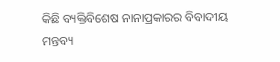କିଛି ବ୍ୟକ୍ତିବିଶେଷ ନାନାପ୍ରକାରର ବିବାଦୀୟ ମନ୍ତବ୍ୟ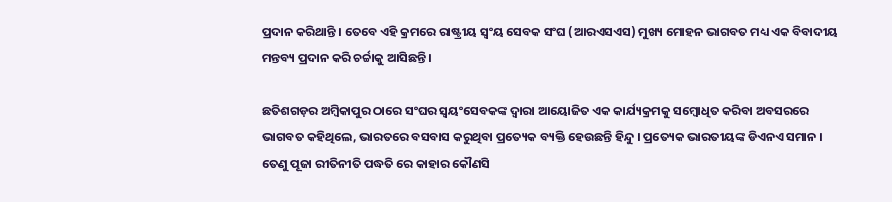ପ୍ରଦାନ କରିଥାନ୍ତି । ତେବେ ଏହି କ୍ରମରେ ରାଷ୍ଟ୍ରୀୟ ସ୍ୱଂୟ ସେବକ ସଂଘ (ଆରଏସଏସ) ମୁଖ୍ୟ ମୋହନ ଭାଗବତ ମଧ୍ୟ ଏକ ବିବାଦୀୟ ମନ୍ତବ୍ୟ ପ୍ରଦାନ କରି ଚର୍ଚ୍ଚାକୁ ଆସିଛନ୍ତି ।

ଛତିଶଗଡ଼ର ଅମ୍ବିକାପୁର ଠାରେ ସଂଘର ସ୍ୱୟଂସେବକଙ୍କ ଦ୍ୱାରା ଆୟୋଜିତ ଏକ କାର୍ଯ୍ୟକ୍ରମକୁ ସମ୍ବୋଧିତ କରିବା ଅବସରରେ ଭାଗବତ କହିଥିଲେ, ଭାରତରେ ବସବାସ କରୁଥିବା ପ୍ରତ୍ୟେକ ବ୍ୟକ୍ତି ହେଉଛନ୍ତି ହିନ୍ଦୁ । ପ୍ରତ୍ୟେକ ଭାରତୀୟଙ୍କ ଡିଏନଏ ସମାନ । ତେଣୁ ପୂଜା ରୀତିନୀତି ପଦ୍ଧତି ରେ କାହାର କୌଣସି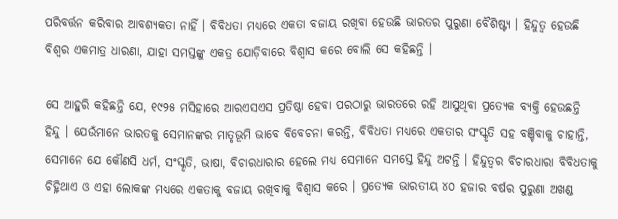ପରିବର୍ତ୍ତନ କରିବାର ଆବଶ୍ୟକତା ନାହିଁ । ବିବିଧତା ମଧ୍ୟରେ ଏକତା ବଜାୟ ରଖିବା ହେଉଛି ଭାରତର ପୁରୁଣା ବୈଶିଷ୍ଟ୍ୟ । ହିନ୍ଦୁତ୍ୱ ହେଉଛି ବିଶ୍ୱର ଏକମାତ୍ର ଧାରଣା, ଯାହା ସମସ୍ତଙ୍କୁ ଏକତ୍ର ଯୋଡ଼ିବାରେ ବିଶ୍ୱାସ କରେ ବୋଲି ସେ କହିଛନ୍ତି ।

ସେ ଆହୁରି କହିଛନ୍ତି ଯେ, ୧୯୨୫ ମସିହାରେ ଆରଏସଏସ ପ୍ରତିଷ୍ଠା ହେବା ପରଠାରୁ ଭାରତରେ ରହି ଆସୁଥିବା ପ୍ରତ୍ୟେକ ବ୍ୟକ୍ତି ହେଉଛନ୍ତି ହିନ୍ଦୁ । ଯେଉଁମାନେ ଭାରତକୁ ସେମାନଙ୍କର ମାତୃଭୂମି ଭାବେ ବିବେଚନା କରନ୍ତି, ବିବିଧତା ମଧ୍ୟରେ ଏକତାର ସଂସ୍କୃତି ସହ ବଞ୍ଚିବାକୁ ଚାହାନ୍ତି, ସେମାନେ ଯେ କୌଣସି ଧର୍ମ, ସଂସ୍କୃତି, ଭାଷା, ବିଚାରଧାରାର ହେଲେ ମଧ୍ୟ ସେମାନେ ସମସ୍ତେ ହିନ୍ଦୁ ଅଟନ୍ତି । ହିନ୍ଦୁତ୍ୱର ବିଚାରଧାରା ବିବିଧତାକୁ ଚିହ୍ନିଥାଏ ଓ ଏହା ଲୋକଙ୍କ ମଧ୍ୟରେ ଏକତାକୁ ବଜାୟ ରଖିବାକୁ ବିଶ୍ୱାସ କରେ । ପ୍ରତ୍ୟେକ ଭାରତୀୟ ୪୦ ହଜାର ବର୍ଷର ପୁରୁଣା ଅଖଣ୍ଡ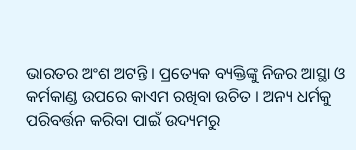ଭାରତର ଅଂଶ ଅଟନ୍ତି । ପ୍ରତ୍ୟେକ ବ୍ୟକ୍ତିଙ୍କୁ ନିଜର ଆସ୍ଥା ଓ କର୍ମକାଣ୍ଡ ଉପରେ କାଏମ ରଖିବା ଉଚିତ । ଅନ୍ୟ ଧର୍ମକୁ ପରିବର୍ତ୍ତନ କରିବା ପାଇଁ ଉଦ୍ୟମରୁ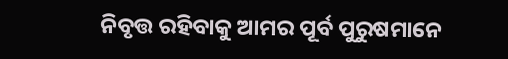ନିବୃତ୍ତ ରହିବାକୁ ଆମର ପୂର୍ବ ପୁରୁଷମାନେ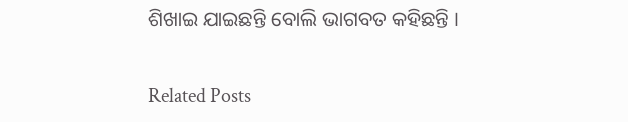ଶିଖାଇ ଯାଇଛନ୍ତି ବୋଲି ଭାଗବତ କହିଛନ୍ତି ।

Related Posts